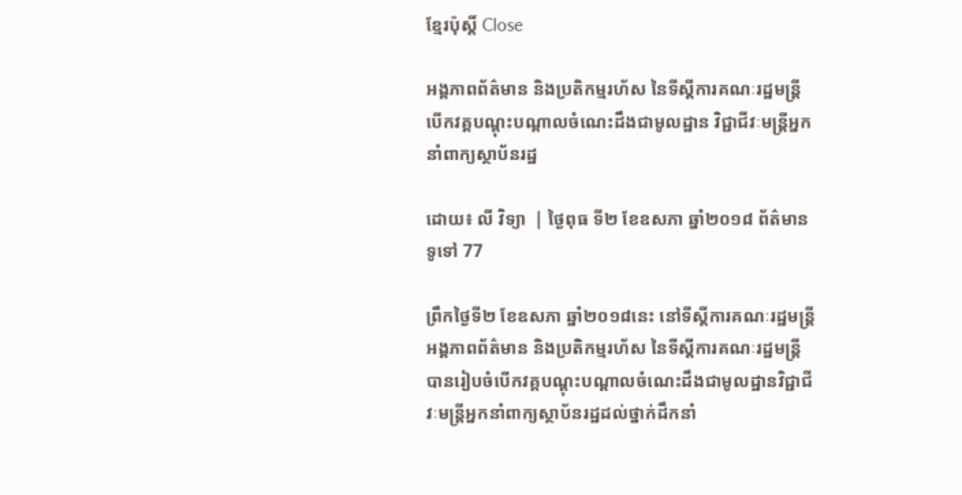ខ្មែរប៉ុស្ដិ៍ Close

អង្គភាពព័ត៌មាន និងប្រតិកម្មរហ័ស នៃទីស្តីការគណៈរដ្ឋមន្ត្រី បើកវគ្គបណ្តុះបណ្តាលចំណេះដឹងជាមូលដ្ឋាន វិជ្ជាជីវៈមន្ត្រីអ្នកនាំពាក្យស្ថាប័នរដ្ឋ

ដោយ៖ លី វិទ្យា  | ថ្ងៃពុធ ទី២ ខែឧសភា ឆ្នាំ២០១៨ ព័ត៌មានទូទៅ 77

ព្រឹកថ្ងៃទី២ ខែឧសភា ឆ្នាំ២០១៨នេះ នៅទីស្តីការគណៈរដ្ឋមន្ត្រី អង្គភាពព័ត៌មាន និងប្រតិកម្មរហ័ស នៃទីស្តីការគណៈរដ្ឋមន្ត្រី បានរៀបចំបើកវគ្គបណ្តុះបណ្តាលចំណេះដឹងជាមូលដ្ឋានវិជ្ជាជីវៈមន្ត្រីអ្នកនាំពាក្យស្ថាប័នរដ្ឋដល់ថ្នាក់ដឹកនាំ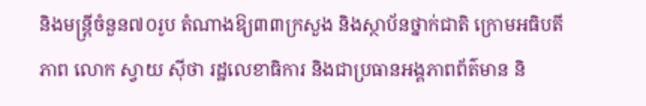និងមន្ត្រីចំនួន៧០រូប តំណាងឱ្យ៣៣ក្រសួង និងស្ថាប័នថ្នាក់ជាតិ ក្រោមអធិបតីភាព លោក ស្វាយ ស៊ីថា រដ្ឋលេខាធិការ និងជាប្រធានអង្គភាពព័ត៌មាន និ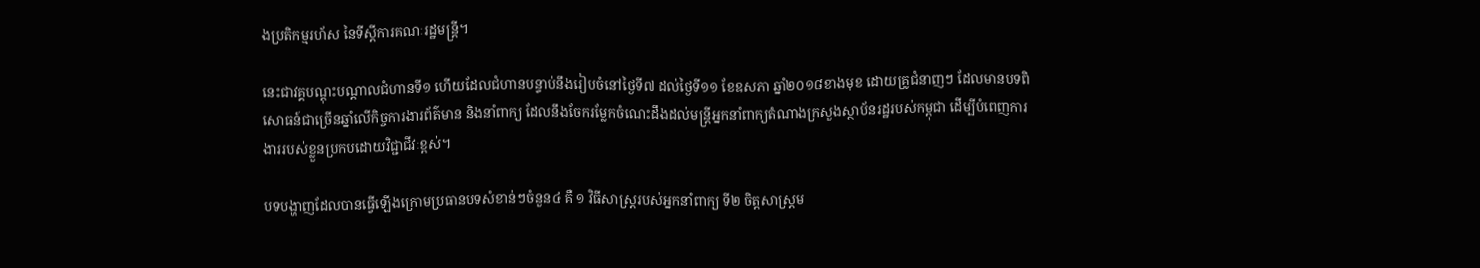ងប្រតិកម្មរហ័ស នៃទីស្តីការគណៈរដ្ឋមន្ត្រី។

នេះជាវគ្គបណ្តុះបណ្តាលជំហានទី១ ហើយដែលជំហានបន្ទាប់នឹងរៀបចំនៅថ្ងៃទី៧ ដល់ថ្ងៃទី១១ ខែឧសភា ឆ្នាំ២០១៨ខាងមុខ ដោយគ្រូជំនាញៗ ដែលមានបទពិសោធន៍ជាច្រើនឆ្នាំលើកិច្ចការងារព័ត៌មាន និងនាំពាក្យ ដែលនឹងចែករម្លែកចំណេះដឹងដល់មន្ត្រីអ្នកនាំពាក្យតំណាងក្រសួងស្ថាប័នរដ្ឋរបស់កម្ពុជា ដើម្បីបំពេញការងាររបស់ខ្លួនប្រកបដោយវិជ្ជាជីវៈខ្ពស់។

បទបង្ហាញដែលបានធ្វើឡើងក្រោមប្រធានបទសំខាន់ៗចំនួន៤ គឺ ១ វិធីសាស្ត្ររបស់អ្នកនាំពាក្យ ទី២ ចិត្តសាស្ត្រម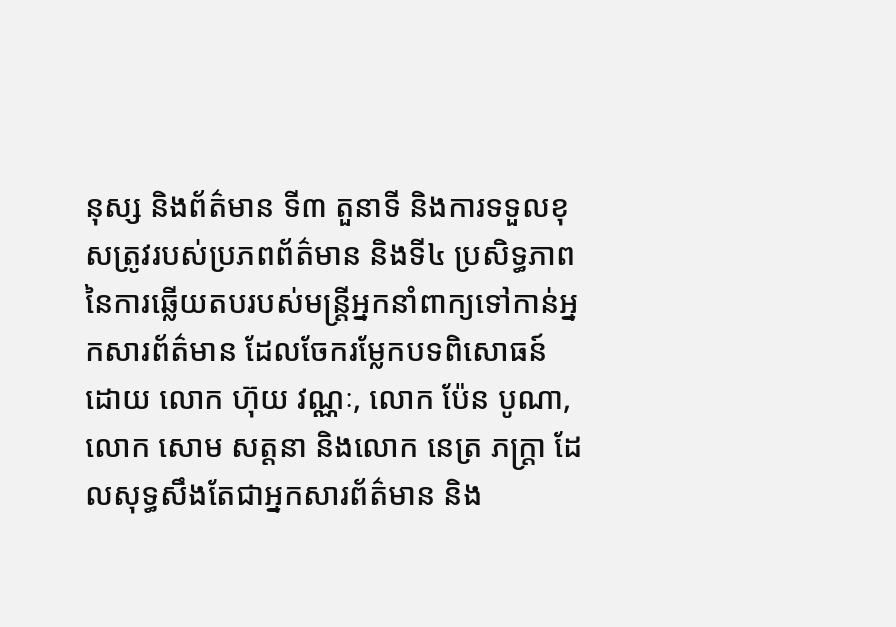នុស្ស និងព័ត៌មាន ទី៣ តួនាទី និងការទទួលខុសត្រូវរបស់ប្រភពព័ត៌មាន និងទី៤ ប្រសិទ្ធភាពនៃការឆ្លើយតបរបស់មន្ត្រីអ្នកនាំពាក្យទៅកាន់អ្នកសារព័ត៌មាន ដែលចែករម្លែកបទពិសោធន៍ដោយ លោក ហ៊ុយ វណ្ណៈ, លោក ប៉ែន បូណា, លោក សោម សត្តនា និងលោក នេត្រ ភក្ត្រា ដែលសុទ្ធសឹងតែជាអ្នកសារព័ត៌មាន និង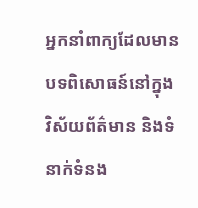អ្នកនាំពាក្យដែលមានបទពិសោធន៍នៅក្នុងវិស័យព័ត៌មាន និងទំនាក់ទំនង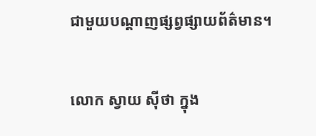ជាមួយបណ្តាញផ្សព្វផ្សាយព័ត៌មាន។

លោក ស្វាយ ស៊ីថា ក្នុង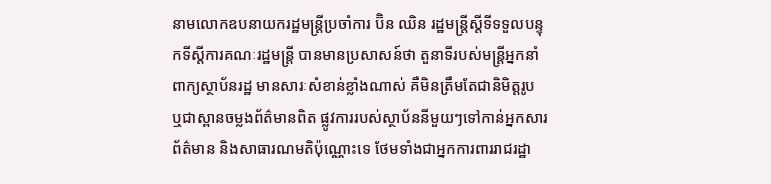នាមលោកឧបនាយករដ្ឋមន្ត្រីប្រចាំការ ប៊ិន ឈិន រដ្ឋមន្ត្រីស្តីទីទទួលបន្ទុកទីស្តីការគណៈរដ្ឋមន្ត្រី បានមានប្រសាសន៍ថា តួនាទីរបស់មន្ត្រីអ្នកនាំពាក្យស្ថាប័នរដ្ឋ មានសារៈសំខាន់ខ្លាំងណាស់ គឺមិនត្រឹមតែជានិមិត្តរូប ឬជាស្ពានចម្លងព័ត៌មានពិត ផ្លូវការរបស់ស្ថាប័ននីមួយៗទៅកាន់អ្នកសារព័ត៌មាន និងសាធារណមតិប៉ុណ្ណោះទេ ថែមទាំងជាអ្នកការពាររាជរដ្ឋា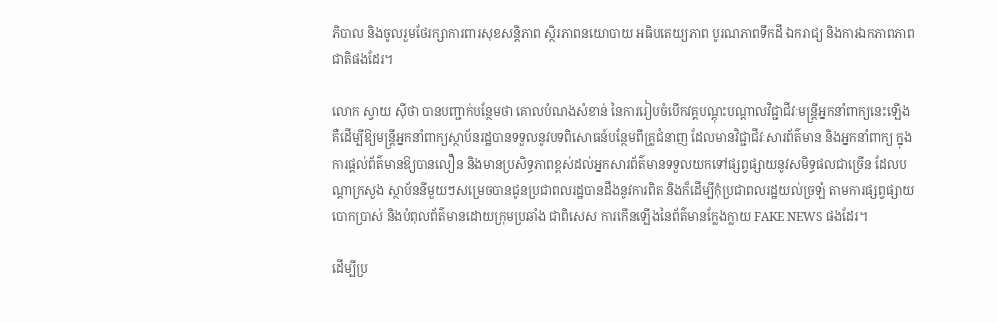ភិបាល និងចូលរួមថែរក្សាការពារសុខសន្តិភាព ស្ថិរភាពនយោបាយ អធិបតេយ្យភាព បូរណភាពទឹកដី ឯករាជ្យ និងការឯកភាពភាពជាតិផងដែរ។

លោក ស្វាយ ស៊ីថា បានបញ្ជាក់បន្ថែមថា គោលបំណងសំខាន់ នៃការរៀបចំបើកវគ្គបណ្តុះបណ្តាលវិជ្ជាជីវៈមន្ត្រីអ្នកនាំពាក្យនេះឡើង គឺដើម្បីឱ្យមន្ត្រីអ្នកនាំពាក្យស្ថាប័នរដ្ឋបានទទួលនូវបទពិសោធន៍បន្ថែមពីគ្រូជំនាញ ដែលមានវិជ្ជាជីវៈសារព័ត៌មាន និងអ្នកនាំពាក្យ ក្នុងការផ្តល់ព័ត៌មានឱ្យបានលឿន និងមានប្រសិទ្ធភាពខ្ពស់ដល់អ្នកសារព័ត៌មានទទួលយកទៅផ្សព្វផ្សាយនូវសមិទ្ធផលជាច្រើន ដែលបណ្តាក្រសួង ស្ថាប័ននីមួយៗសម្រេចបានជូនប្រជាពលរដ្ឋបានដឹងនូវការពិត និងក៏ដើម្បីកុំប្រជាពលរដ្ឋយល់ច្រឡំ តាមការផ្សព្វផ្សាយបោកប្រាស់ និងបំពុលព័ត៌មានដោយក្រុមប្រឆាំង ជាពិសេស ការកើនឡើងនៃព័ត៌មានក្លែងក្លាយ FAKE NEWS ផងដែរ។

ដើម្បីប្រ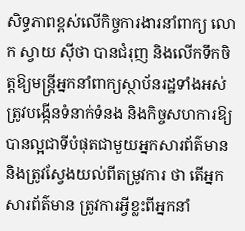សិទ្ធភាពខ្ពស់លើកិច្ចការងារនាំពាក្យ លោក ស្វាយ ស៊ីថា បានជំរុញ និងលើកទឹកចិត្តឱ្យមន្ត្រីអ្នកនាំពាក្យស្ថាប័នរដ្ឋទាំងអស់ ត្រូវបង្កើនទំនាក់ទំនង និងកិច្ចសហការឱ្យបានល្អជាទីបំផុតជាមួយអ្នកសារព័ត៌មាន និងត្រូវស្វែងយល់ពីតម្រូវការ ថា តើអ្នកសារព័ត៌មាន ត្រូវការអ្វីខ្លះពីអ្នកនាំ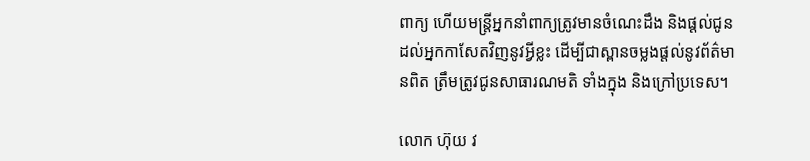ពាក្យ ហើយមន្ត្រីអ្នកនាំពាក្យត្រូវមានចំណេះដឹង និងផ្តល់ជូនដល់អ្នកកាសែតវិញនូវអ្វីខ្លះ ដើម្បីជាស្ពានចម្លងផ្តល់នូវព័ត៌មានពិត ត្រឹមត្រូវជូនសាធារណមតិ ទាំងក្នុង និងក្រៅប្រទេស។

លោក ហ៊ុយ វ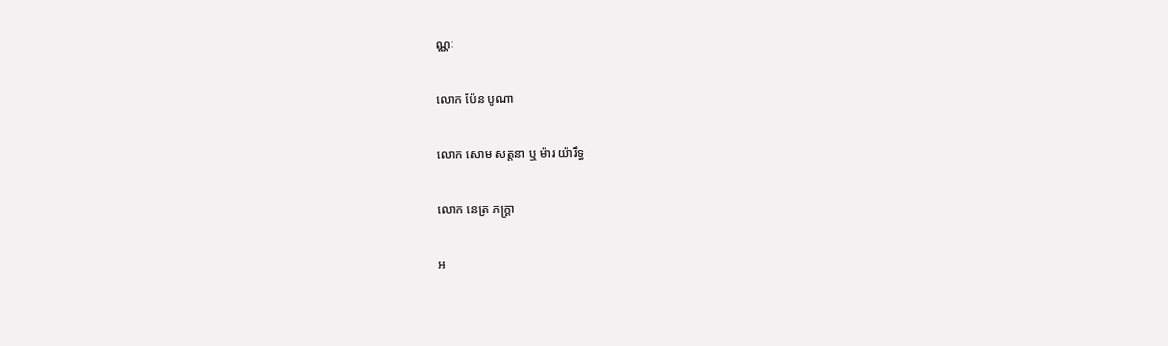ណ្ណៈ

លោក ប៉ែន បូណា

លោក សោម សត្តនា ឬ ម៉ារ យ៉ារឹទ្ធ

លោក នេត្រ ភក្រ្តា

អ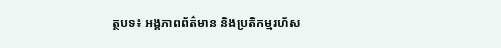ត្ថបទ៖ អង្គភាពព័ត៌មាន និងប្រតិកម្មរហ័ស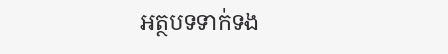អត្ថបទទាក់ទង